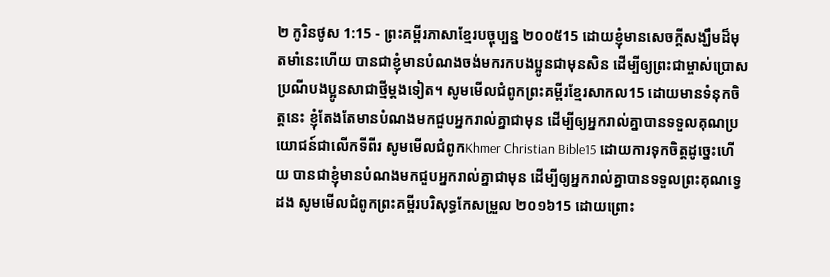២ កូរិនថូស 1:15 - ព្រះគម្ពីរភាសាខ្មែរបច្ចុប្បន្ន ២០០៥15 ដោយខ្ញុំមានសេចក្ដីសង្ឃឹមដ៏មុតមាំនេះហើយ បានជាខ្ញុំមានបំណងចង់មករកបងប្អូនជាមុនសិន ដើម្បីឲ្យព្រះជាម្ចាស់ប្រោសប្រណីបងប្អូនសាជាថ្មីម្ដងទៀត។ សូមមើលជំពូកព្រះគម្ពីរខ្មែរសាកល15 ដោយមានទំនុកចិត្តនេះ ខ្ញុំតែងតែមានបំណងមកជួបអ្នករាល់គ្នាជាមុន ដើម្បីឲ្យអ្នករាល់គ្នាបានទទួលគុណប្រយោជន៍ជាលើកទីពីរ សូមមើលជំពូកKhmer Christian Bible15 ដោយការទុកចិត្ដដូច្នេះហើយ បានជាខ្ញុំមានបំណងមកជួបអ្នករាល់គ្នាជាមុន ដើម្បីឲ្យអ្នករាល់គ្នាបានទទួលព្រះគុណទ្វេដង សូមមើលជំពូកព្រះគម្ពីរបរិសុទ្ធកែសម្រួល ២០១៦15 ដោយព្រោះ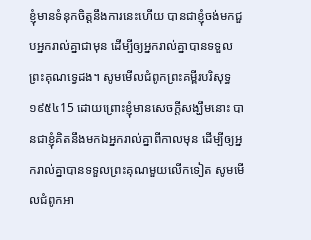ខ្ញុំមានទំនុកចិត្តនឹងការនេះហើយ បានជាខ្ញុំចង់មកជួបអ្នករាល់គ្នាជាមុន ដើម្បីឲ្យអ្នករាល់គ្នាបានទទួលព្រះគុណទ្វេដង។ សូមមើលជំពូកព្រះគម្ពីរបរិសុទ្ធ ១៩៥៤15 ដោយព្រោះខ្ញុំមានសេចក្ដីសង្ឃឹមនោះ បានជាខ្ញុំគិតនឹងមកឯអ្នករាល់គ្នាពីកាលមុន ដើម្បីឲ្យអ្នករាល់គ្នាបានទទួលព្រះគុណមួយលើកទៀត សូមមើលជំពូកអា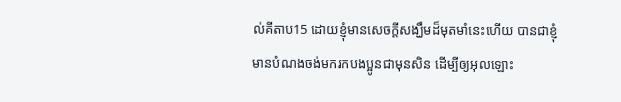ល់គីតាប15 ដោយខ្ញុំមានសេចក្ដីសង្ឃឹមដ៏មុតមាំនេះហើយ បានជាខ្ញុំមានបំណងចង់មករកបងប្អូនជាមុនសិន ដើម្បីឲ្យអុលឡោះ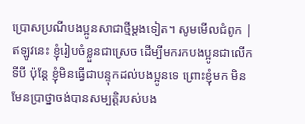ប្រោសប្រណីបងប្អូនសាជាថ្មីម្ដងទៀត។ សូមមើលជំពូក |
ឥឡូវនេះ ខ្ញុំរៀបចំខ្លួនជាស្រេច ដើម្បីមករកបងប្អូនជាលើកទីបី ប៉ុន្តែ ខ្ញុំមិនធ្វើជាបន្ទុកដល់បងប្អូនទេ ព្រោះខ្ញុំមក មិនមែនប្រាថ្នាចង់បានសម្បត្តិរបស់បង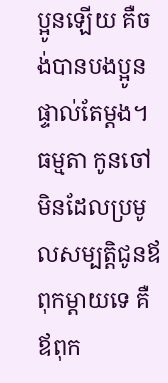ប្អូនឡើយ គឺចង់បានបងប្អូនផ្ទាល់តែម្ដង។ ធម្មតា កូនចៅមិនដែលប្រមូលសម្បត្តិជូនឪពុកម្ដាយទេ គឺឪពុក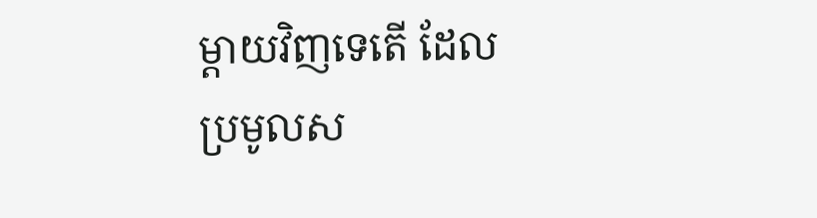ម្ដាយវិញទេតើ ដែលប្រមូលស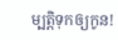ម្បត្តិទុកឲ្យកូន!